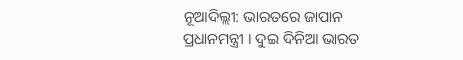ନୂଆଦିଲ୍ଲୀ: ଭାରତରେ ଜାପାନ ପ୍ରଧାନମନ୍ତ୍ରୀ । ଦୁଇ ଦିନିଆ ଭାରତ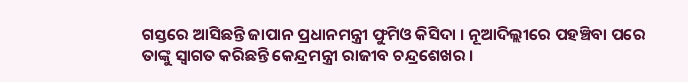ଗସ୍ତରେ ଆସିଛନ୍ତି ଜାପାନ ପ୍ରଧାନମନ୍ତ୍ରୀ ଫୁମିଓ କିସିଦା । ନୂଆଦିଲ୍ଲୀରେ ପହଞ୍ଚିବା ପରେ ତାଙ୍କୁ ସ୍ବାଗତ କରିଛନ୍ତି କେନ୍ଦ୍ରମନ୍ତ୍ରୀ ରାଜୀବ ଚନ୍ଦ୍ରଶେଖର ।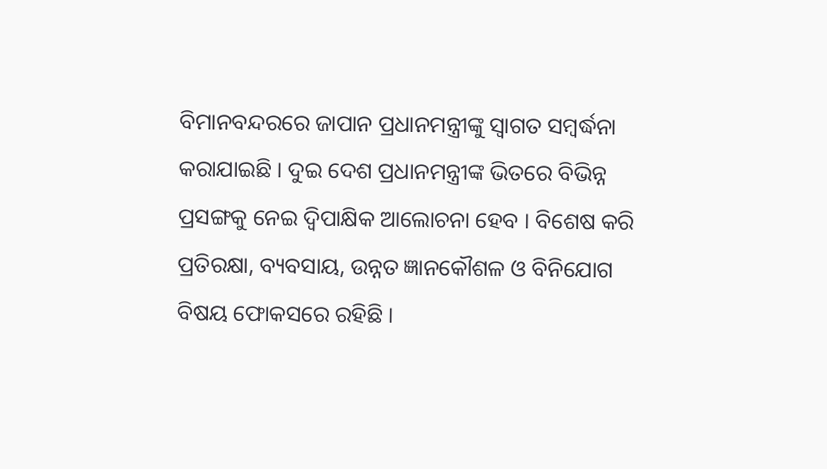ବିମାନବନ୍ଦରରେ ଜାପାନ ପ୍ରଧାନମନ୍ତ୍ରୀଙ୍କୁ ସ୍ବାଗତ ସମ୍ବର୍ଦ୍ଧନା କରାଯାଇଛି । ଦୁଇ ଦେଶ ପ୍ରଧାନମନ୍ତ୍ରୀଙ୍କ ଭିତରେ ବିଭିନ୍ନ ପ୍ରସଙ୍ଗକୁ ନେଇ ଦ୍ବିପାକ୍ଷିକ ଆଲୋଚନା ହେବ । ବିଶେଷ କରି ପ୍ରତିରକ୍ଷା, ବ୍ୟବସାୟ, ଉନ୍ନତ ଜ୍ଞାନକୌଶଳ ଓ ବିନିଯୋଗ ବିଷୟ ଫୋକସରେ ରହିଛି ।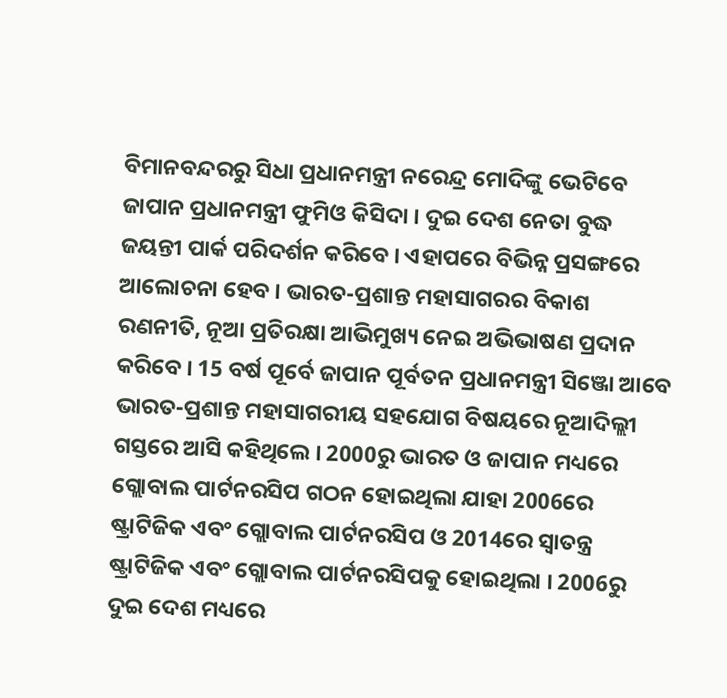ବିମାନବନ୍ଦରରୁ ସିଧା ପ୍ରଧାନମନ୍ତ୍ରୀ ନରେନ୍ଦ୍ର ମୋଦିଙ୍କୁ ଭେଟିବେ ଜାପାନ ପ୍ରଧାନମନ୍ତ୍ରୀ ଫୁମିଓ କିସିଦା । ଦୁଇ ଦେଶ ନେତା ବୁଦ୍ଧ ଜୟନ୍ତୀ ପାର୍କ ପରିଦର୍ଶନ କରିବେ । ଏହାପରେ ବିଭିନ୍ନ ପ୍ରସଙ୍ଗରେ ଆଲୋଚନା ହେବ । ଭାରତ-ପ୍ରଶାନ୍ତ ମହାସାଗରର ବିକାଶ ରଣନୀତି, ନୂଆ ପ୍ରତିରକ୍ଷା ଆଭିମୁଖ୍ୟ ନେଇ ଅଭିଭାଷଣ ପ୍ରଦାନ କରିବେ । 15 ବର୍ଷ ପୂର୍ବେ ଜାପାନ ପୂର୍ବତନ ପ୍ରଧାନମନ୍ତ୍ରୀ ସିଞ୍ଜୋ ଆବେ ଭାରତ-ପ୍ରଶାନ୍ତ ମହାସାଗରୀୟ ସହଯୋଗ ବିଷୟରେ ନୂଆଦିଲ୍ଲୀ ଗସ୍ତରେ ଆସି କହିଥିଲେ । 2000ରୁ ଭାରତ ଓ ଜାପାନ ମଧ୍ୟରେ ଗ୍ଲୋବାଲ ପାର୍ଟନରସିପ ଗଠନ ହୋଇଥିଲା ଯାହା 2006ରେ ଷ୍ଟ୍ରାଟିଜିକ ଏବଂ ଗ୍ଲୋବାଲ ପାର୍ଟନରସିପ ଓ 2014ରେ ସ୍ବାତନ୍ତ୍ର ଷ୍ଟ୍ରାଟିଜିକ ଏବଂ ଗ୍ଲୋବାଲ ପାର୍ଟନରସିପକୁ ହୋଇଥିଲା । 2006ରୁ ଦୁଇ ଦେଶ ମଧ୍ୟରେ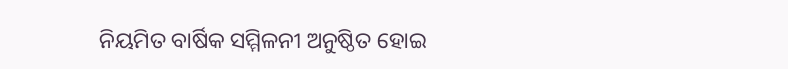ନିୟମିତ ବାର୍ଷିକ ସମ୍ମିଳନୀ ଅନୁଷ୍ଠିତ ହୋଇ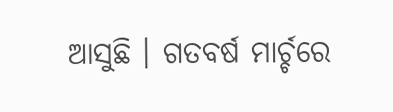ଆସୁଛି । ଗତବର୍ଷ ମାର୍ଚ୍ଚରେ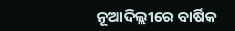ନୂଆଦିଲ୍ଲୀରେ ବାର୍ଷିକ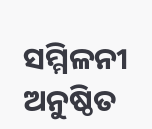ସମ୍ମିଳନୀ ଅନୁଷ୍ଠିତ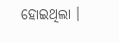ହୋଇଥିଲା ।